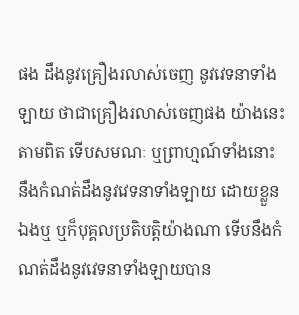ផង ដឹងនូវគ្រឿងរលាស់ចេញ នូវវេទនាទាំងឡាយ ថាជាគ្រឿងរលាស់ចេញផង យ៉ាងនេះតាមពិត ទើបសមណៈ ឬព្រាហ្មណ៍ទាំងនោះ នឹងកំណត់ដឹងនូវវេទនាទាំងឡាយ ដោយខ្លួនឯងឬ ឬក៏បុគ្គលប្រតិបត្តិយ៉ាងណា ទើបនឹងកំណត់ដឹងនូវវេទនាទាំងឡាយបាន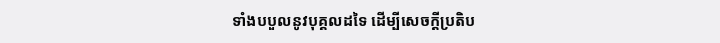ទាំងបបួលនូវបុគ្គលដទៃ ដើម្បីសេចក្តីប្រតិប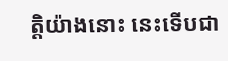ត្តិយ៉ាងនោះ នេះទើបជា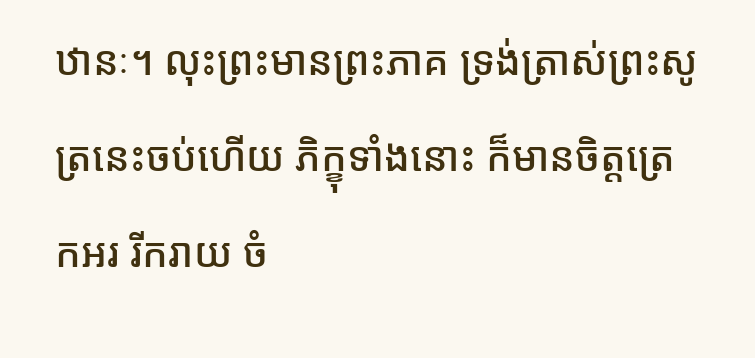ឋានៈ។ លុះព្រះមានព្រះភាគ ទ្រង់ត្រាស់ព្រះសូត្រនេះចប់ហើយ ភិក្ខុទាំងនោះ ក៏មានចិត្តត្រេកអរ រីករាយ ចំ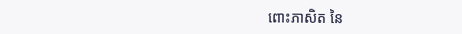ពោះភាសិត នៃ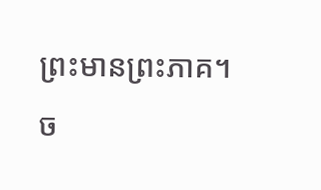ព្រះមានព្រះភាគ។
ច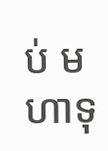ប់ មហាទុ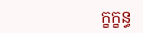ក្ខក្ខន្ធ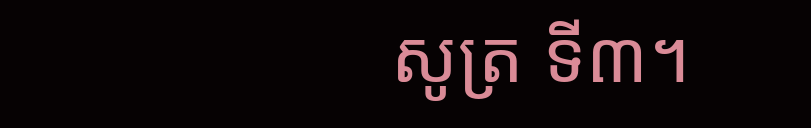សូត្រ ទី៣។